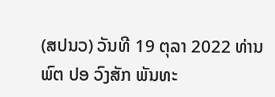(ສປນວ) ວັນທີ 19 ຕຸລາ 2022 ທ່ານ ພົຕ ປອ ວົງສັກ ພັນທະ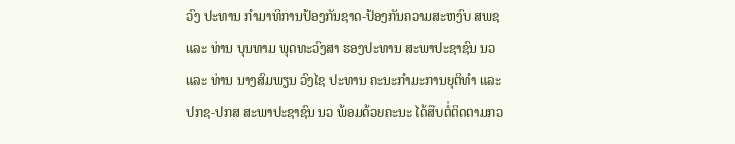ວົງ ປະທານ ກຳມາທິການປ້ອງກັນຊາດ-ປ້ອງກັນຄວາມສະຫງົບ ສພຊ ແລະ ທ່ານ ບຸນທາມ ພຸດທະວົງສາ ຮອງປະທານ ສະພາປະຊາຊົນ ນວ ແລະ ທ່ານ ນາງສົມພຽນ ວົງໄຊ ປະທານ ຄະນະກຳມະການຍຸຕິທຳ ແລະ ປກຊ-ປກສ ສະພາປະຊາຊົນ ນວ ພ້ອມດ້ວຍຄະນະ ໄດ້ສືບຕໍ່ຕິດຕາມກວ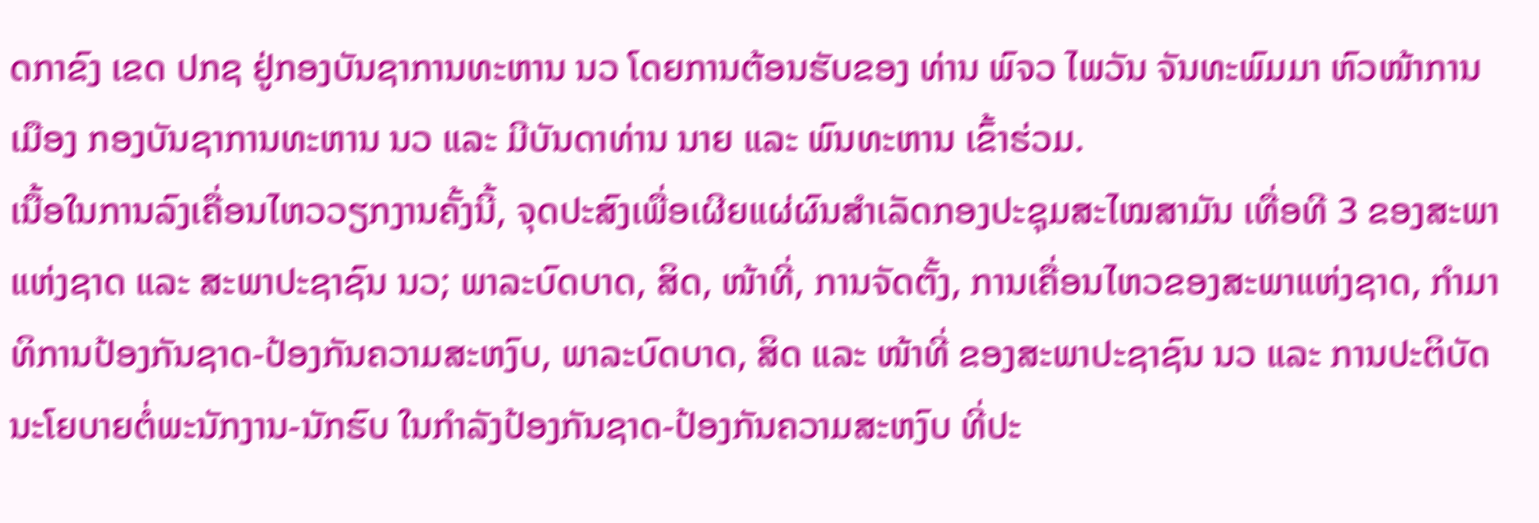ດກາຂົງ ເຂດ ປກຊ ຢູ່ກອງບັນຊາການທະຫານ ນວ ໂດຍການຕ້ອນຮັບຂອງ ທ່ານ ພົຈວ ໄພວັນ ຈັນທະພົມມາ ຫົວໜ້າການເມືອງ ກອງບັນຊາການທະຫານ ນວ ແລະ ມີບັນດາທ່ານ ນາຍ ແລະ ພົນທະຫານ ເຂົ້າຮ່ວມ.
ເນື້ອໃນການລົງເຄື່ອນໄຫວວຽກງານຄັ້ງນີ້, ຈຸດປະສົງເພື່ອເຜີຍແຜ່ຜົນສຳເລັດກອງປະຊຸມສະໄໝສາມັນ ເທື່ອທີ 3 ຂອງສະພາແຫ່ງຊາດ ແລະ ສະພາປະຊາຊົນ ນວ; ພາລະບົດບາດ, ສິດ, ໜ້າທີ່, ການຈັດຕັ້ງ, ການເຄື່ອນໄຫວຂອງສະພາແຫ່ງຊາດ, ກຳມາທິການປ້ອງກັນຊາດ-ປ້ອງກັນຄວາມສະຫງົບ, ພາລະບົດບາດ, ສິດ ແລະ ໜ້າທີ່ ຂອງສະພາປະຊາຊົນ ນວ ແລະ ການປະຕິບັດນະໂຍບາຍຕໍ່ພະນັກງານ-ນັກຮົບ ໃນກຳລັງປ້ອງກັນຊາດ-ປ້ອງກັນຄວາມສະຫງົບ ທີ່ປະ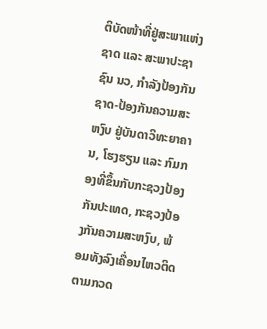ຕິບັດໜ້າທີ່ຢູ່ສະພາແຫ່ງຊາດ ແລະ ສະພາປະຊາຊົນ ນວ, ກຳລັງປ້ອງກັນຊາດ-ປ້ອງກັນຄວາມສະຫງົບ ຢູ່ບັນດາວິທະຍາຄານ, ໂຮງຮຽນ ແລະ ກົມກອງທີ່ຂຶ້ນກັບກະຊວງປ້ອງກັນປະເທດ, ກະຊວງປ້ອງກັນຄວາມສະຫງົບ, ພ້ອມທັງລົງເຄື່ອນໄຫວຕິດຕາມກວດ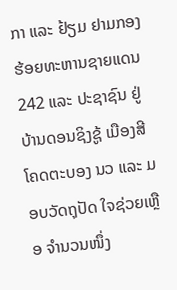ກາ ແລະ ຢ້ຽມ ຢາມກອງຮ້ອຍທະຫານຊາຍແດນ 242 ແລະ ປະຊາຊົນ ຢູ່ບ້ານດອນຊິງຊູ້ ເມືອງສີໂຄດຕະບອງ ນວ ແລະ ມອບວັດຖຸປັດ ໃຈຊ່ວຍເຫຼືອ ຈຳນວນໜຶ່ງ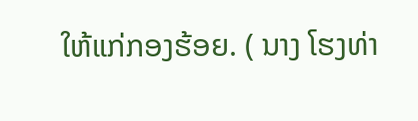ໃຫ້ແກ່ກອງຮ້ອຍ. ( ນາງ ໂຮງທ່າ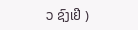ວ ຊົງເຢີ )